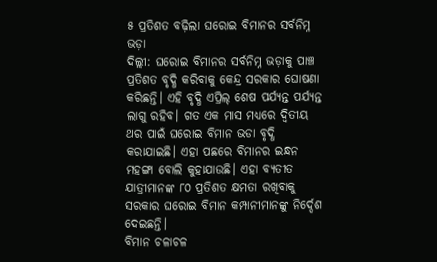୫ ପ୍ରତିଶତ ବଢ଼ିଲା ଘରୋଇ ବିମାନର ସର୍ବନିମ୍ନ ଭଡ଼ା
ଦିଲ୍ଲୀ: ଘରୋଇ ବିମାନର ସର୍ବନିମ୍ନ ଭଡ଼ାକୁ ପାଞ୍ଚ ପ୍ରତିଶତ ବୃଦ୍ଧି କରିବାକୁ କେନ୍ଦ୍ର ସରକାର ଘୋଷଣା କରିଛନ୍ତି। ଏହି ବୃଦ୍ଧି ଏପ୍ରିଲ୍ ଶେଷ ପର୍ଯ୍ୟନ୍ତ ପର୍ଯ୍ୟନ୍ତ ଲାଗୁ ରହିବ। ଗତ ଏକ ମାସ ମଧ୍ୟରେ ଦ୍ୱିତୀୟ ଥର ପାଇଁ ଘରୋଇ ବିମାନ ଭଡା ବୃଦ୍ଧି କରାଯାଇଛି। ଏହା ପଛରେ ବିମାନର ଇନ୍ଧନ ମହଙ୍ଗା ବୋଲି କୁହାଯାଉଛି। ଏହା ବ୍ୟତୀତ ଯାତ୍ରୀମାନଙ୍କ ୮୦ ପ୍ରତିଶତ କ୍ଷମତା ରଖିବାକୁ ସରକାର ଘରୋଇ ବିମାନ କମ୍ପାନୀମାନଙ୍କୁ ନିର୍ଦ୍ଦେଶ ଦେଇଛନ୍ତି।
ବିମାନ ଚଳାଚଳ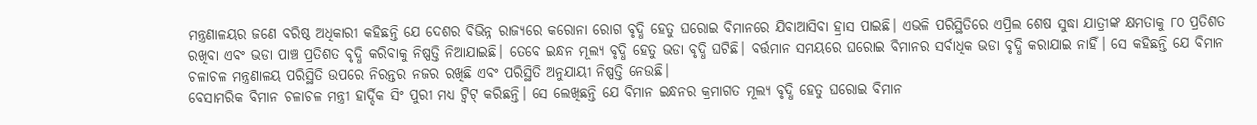ମନ୍ତ୍ରଣାଳୟର ଜଣେ ବରିଷ୍ଠ ଅଧିକାରୀ କହିଛନ୍ତି ଯେ ଦେଶର ବିଭିନ୍ନ ରାଜ୍ୟରେ କରୋନା ରୋଗ ବୃଦ୍ଧି ହେତୁ ଘରୋଇ ବିମାନରେ ଯିବାଆସିବା ହ୍ରାସ ପାଇଛି। ଏଭଳି ପରିସ୍ଥିତିରେ ଏପ୍ରିଲ ଶେଷ ସୁଦ୍ଧା ଯାତ୍ରୀଙ୍କ କ୍ଷମତାକୁ ୮୦ ପ୍ରତିଶତ ରଖିବା ଏବଂ ଭଡା ପାଞ୍ଚ ପ୍ରତିଶତ ବୃଦ୍ଧି କରିବାକୁ ନିଷ୍ପତ୍ତି ନିଆଯାଇଛି। ତେବେ ଇନ୍ଧନ ମୂଲ୍ୟ ବୃଦ୍ଧି ହେତୁ ଭଡା ବୃଦ୍ଧି ଘଟିଛି। ବର୍ତ୍ତମାନ ସମୟରେ ଘରୋଇ ବିମାନର ସର୍ବାଧିକ ଭଡା ବୃଦ୍ଧି କରାଯାଇ ନାହିଁ। ସେ କହିଛନ୍ତି ଯେ ବିମାନ ଚଳାଚଳ ମନ୍ତ୍ରଣାଳୟ ପରିସ୍ଥିତି ଉପରେ ନିରନ୍ତର ନଜର ରଖିଛି ଏବଂ ପରିସ୍ଥିତି ଅନୁଯାୟୀ ନିଷ୍ପତ୍ତି ନେଉଛି।
ବେସାମରିକ ବିମାନ ଚଳାଚଳ ମନ୍ତ୍ରୀ ହାର୍ଦ୍ଦିକ ସିଂ ପୁରୀ ମଧ୍ୟ ଟ୍ୱିଟ୍ କରିଛନ୍ତି। ସେ ଲେଖିଛନ୍ତି ଯେ ବିମାନ ଇନ୍ଧନର କ୍ରମାଗତ ମୂଲ୍ୟ ବୃଦ୍ଧି ହେତୁ ଘରୋଇ ବିମାନ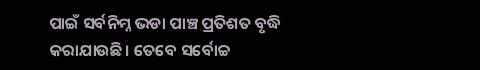ପାଇଁ ସର୍ବନିମ୍ନ ଭଡା ପାଞ୍ଚ ପ୍ରତିଶତ ବୃଦ୍ଧି କରାଯାଉଛି। ତେବେ ସର୍ବୋଚ୍ଚ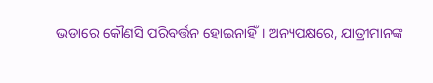ଭଡାରେ କୌଣସି ପରିବର୍ତ୍ତନ ହୋଇନାହିଁ। ଅନ୍ୟପକ୍ଷରେ, ଯାତ୍ରୀମାନଙ୍କ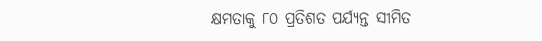କ୍ଷମତାକୁ ୮୦ ପ୍ରତିଶତ ପର୍ଯ୍ୟନ୍ତ ସୀମିତ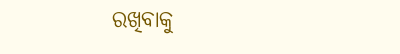ରଖିବାକୁ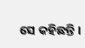ସେ କହିଛନ୍ତି ।